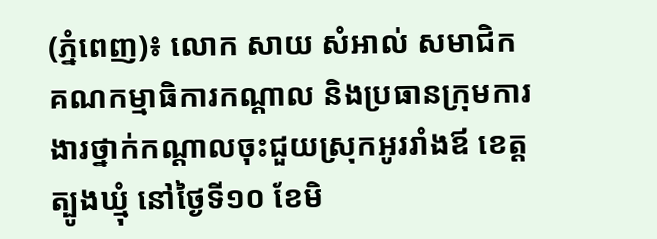(ភ្នំពេញ)៖ លោក សាយ សំអាល់ សមាជិកគណកម្មាធិការកណ្តាល និងប្រធានក្រុមការងារថ្នាក់កណ្តាលចុះជួយស្រុកអូររាំងឪ ខេត្តត្បូងឃ្មុំ នៅថ្ងៃទី១០ ខែមិ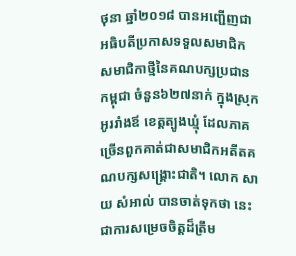ថុនា ឆ្នាំ២០១៨ បានអញ្ជើញជាអធិបតីប្រកាសទទួលសមាជិក សមាជិកាថ្មីនៃគណបក្សប្រជានកម្ពុជា ចំនួន៦២៧នាក់ ក្នុងស្រុកអូររាំងឪ ខេត្តត្បូងឃ្មុំ ដែលភាគច្រើនពួកគាត់ជាសមាជិកអតីតគណបក្សសង្គ្រោះជាតិ។ លោក សាយ សំអាល់ បានចាត់ទុកថា នេះជាការសម្រេចចិត្តដ៏ត្រឹម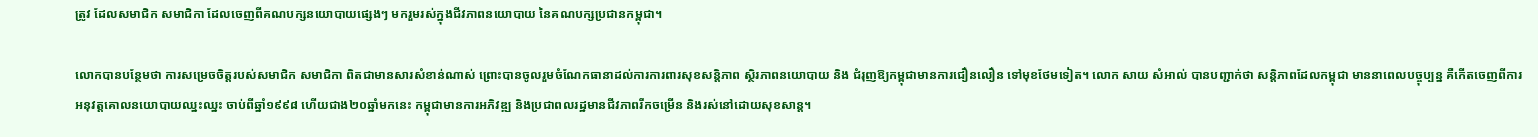ត្រូវ ដែលសមាជិក សមាជិកា ដែលចេញពីគណបក្សនយោបាយផ្សេងៗ មករួមរស់ក្នុងជីវភាពនយោបាយ នៃគណបក្សប្រជានកម្ពុជា។

លោកបានបន្ថែមថា ការសម្រេចចិត្តរបស់សមាជិក សមាជិកា ពិតជាមានសារសំខាន់ណាស់ ព្រោះបានចូលរួមចំណែកធានាដល់ការការពារសុខសន្តិភាព ស្ថិរភាពនយោបាយ និង ជំរុញឱ្យកម្ពុជាមានការជឿនលឿន ទៅមុខថែមទៀត។ លោក សាយ សំអាល់ បានបញ្ជាក់ថា សន្តិភាពដែលកម្ពុជា មាននាពេលបច្ចុប្បន្ន គឺកើតចេញពីការអនុវត្តគោលនយោបាយឈ្នះឈ្នះ ចាប់ពីឆ្នាំ១៩៩៨ ហើយជាង២០ឆ្នាំមកនេះ កម្ពុជាមានការអភិវឌ្ឍ និងប្រជាពលរដ្ឋមានជីវភាពរីកចម្រើន និងរស់នៅដោយសុខសាន្ត។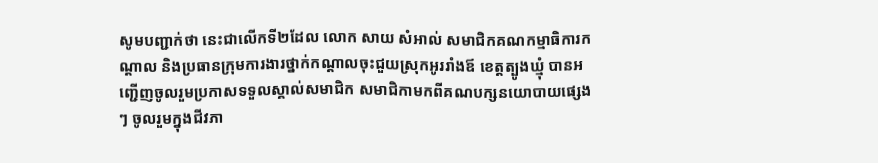សូមបញ្ជាក់ថា នេះជាលើកទី២ដែល លោក សាយ សំអាល់ សមាជិកគណកម្មាធិការកណ្តាល និងប្រធានក្រុមការងារថ្នាក់កណ្តាលចុះជួយស្រុកអូររាំងឪ ខេត្តត្បូងឃ្មុំ បានអញ្ជើញចូលរួមប្រកាសទទួលស្គាល់សមាជិក សមាជិកាមកពីគណបក្សនយោបាយផ្សេងៗ ចូលរួមក្នុងជីវភា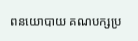ពនយោបាយ គណបក្សប្រ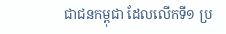ជាជនកម្ពុជា ដែលលើកទី១ ប្រ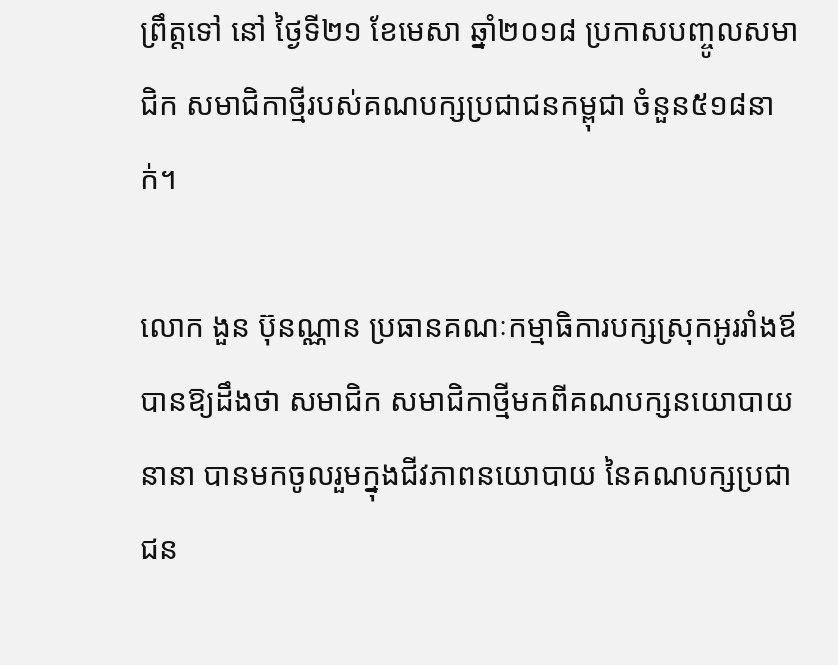ព្រឹត្តទៅ នៅ ថ្ងៃទី២១ ខែមេសា ឆ្នាំ២០១៨ ប្រកាសបញ្ចូលសមាជិក សមាជិកាថ្មីរបស់គណបក្សប្រជាជនកម្ពុជា ចំនួន៥១៨នាក់។

លោក ងួន ប៊ុនណ្ណាន ប្រធានគណៈកម្មាធិការបក្សស្រុកអូររាំងឪ បានឱ្យដឹងថា សមាជិក សមាជិកាថ្មីមកពីគណបក្សនយោបាយនានា បានមកចូលរួមក្នុងជីវភាពនយោបាយ នៃគណបក្សប្រជាជន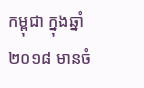កម្ពុជា ក្នុងឆ្នាំ២០១៨ មានចំ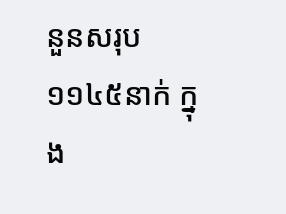នួនសរុប ១១៤៥នាក់ ក្នុង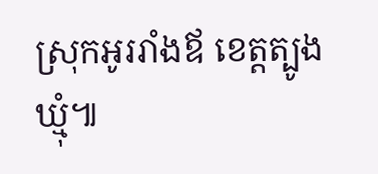ស្រុកអូររាំងឪ ខេត្តត្បូងឃ្មុំ៕